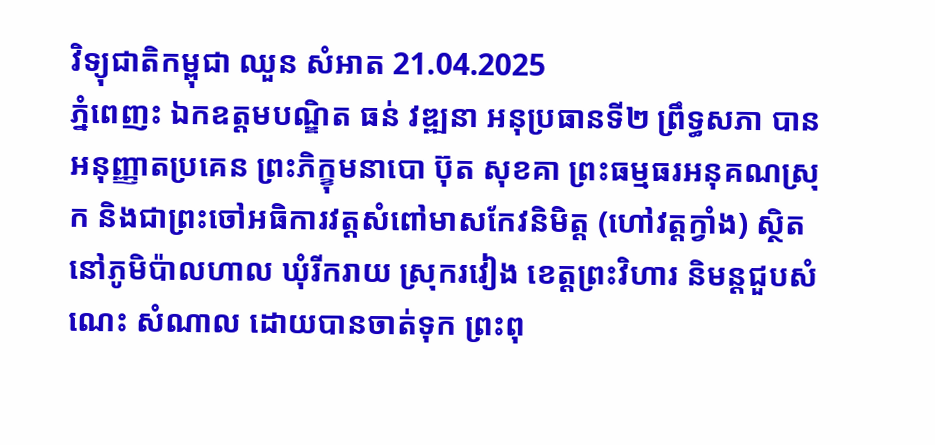វិទ្យុជាតិកម្ពុជា ឈួន សំអាត 21.04.2025
ភ្នំពេញះ ឯកឧត្តមបណ្ឌិត ធន់ វឌ្ឍនា អនុប្រធានទី២ ព្រឹទ្ធសភា បានអនុញ្ញាតប្រគេន ព្រះភិក្ខុមនាបោ ប៊ុត សុខគា ព្រះធម្មធរអនុគណស្រុក និងជាព្រះចៅអធិការវត្តសំពៅមាសកែវនិមិត្ត (ហៅវត្តក្វាំង) ស្ថិតនៅភូមិប៉ាលហាល ឃុំរីករាយ ស្រុករវៀង ខេត្តព្រះវិហារ និមន្តជួបសំណេះ សំណាល ដោយបានចាត់ទុក ព្រះពុ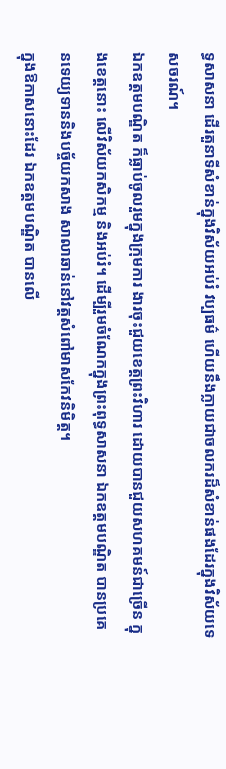ទ្ធសាសនា ដើរតួនាទីសំខាន់ក្នុងវិស័យអប់រំ វប្បធម៌ ហើយនឹងក្លាយជាចលករដ៏សំខាន់ផងដែរក្នុងវិស័យទេសចរណ៍។
ឯកឧត្តមបណ្ឌិត ក៏ធ្លាប់ចូលរួមក្នុងក្រុមការ ងារចុះជួយខេត្តព្រះវិហារ ដោយបានជួយសហគមន៍ជាច្រើន ក្នុងខេត្តនោះ លើវិស័យកសិកម្ម និងអប់រំ។ ដើម្បីរួមចំណែកក្នុងព្រះពុទ្ធសាសនា ឯកឧត្តមបណ្ឌិត បានប្រគេនទេយ្យទាននិងបច័្ចយកសាង សាលាឆាន់នៅវត្តសំពៅមាសកែវនិមិត្ត។
ក្នុងឱកាសនោះដែរ ឯកឧត្តមបណ្ឌិត បានលើ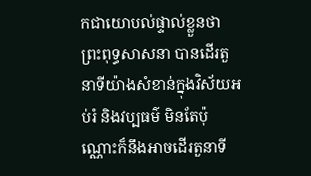កជាយោបល់ផ្ទាល់ខ្លួនថា ព្រះពុទ្ធសាសនា បានដើរតួនាទីយ៉ាងសំខាន់ក្នុងវិស័យអប់រំ និងវប្បធម៌ មិនតែប៉ុណ្ណោះក៏នឹងអាចដើរតួនាទី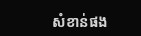សំខាន់ផង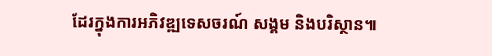ដែរក្នុងការអភិវឌ្ឍទេសចរណ៍ សង្គម និងបរិស្ថាន៕